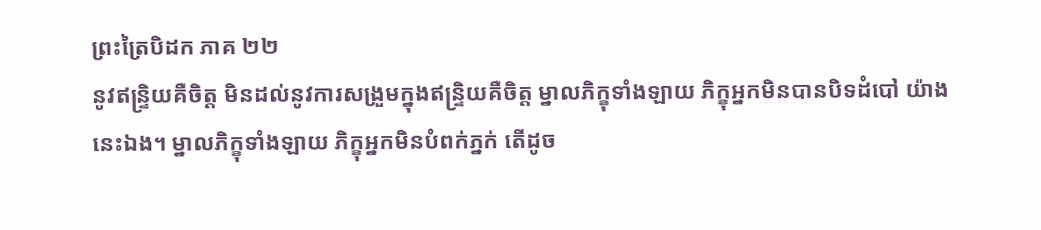ព្រះត្រៃបិដក ភាគ ២២
នូវឥន្ទ្រិយគឺចិត្ត មិនដល់នូវការសង្រួមក្នុងឥន្ទ្រិយគឺចិត្ត ម្នាលភិក្ខុទាំងឡាយ ភិក្ខុអ្នកមិនបានបិទដំបៅ យ៉ាងនេះឯង។ ម្នាលភិក្ខុទាំងឡាយ ភិក្ខុអ្នកមិនបំពក់ភ្នក់ តើដូច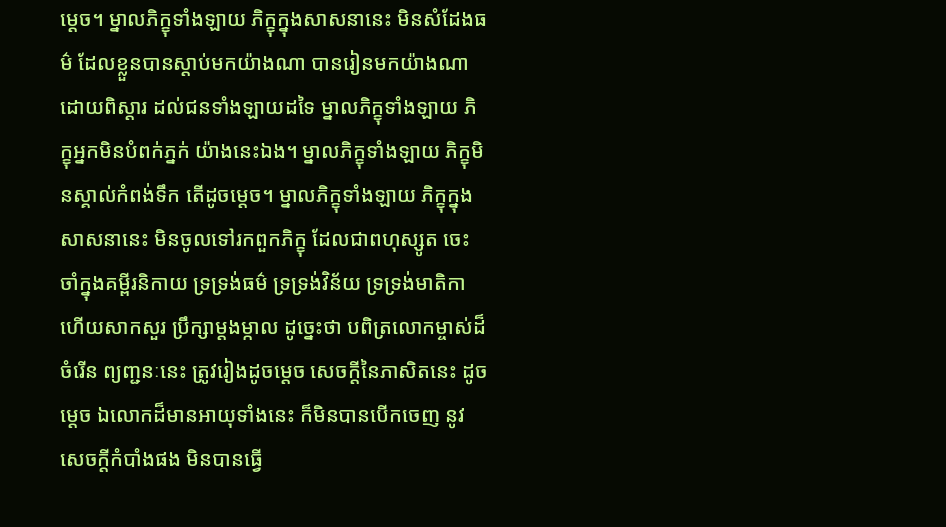ម្តេច។ ម្នាលភិក្ខុទាំងឡាយ ភិក្ខុក្នុងសាសនានេះ មិនសំដែងធម៌ ដែលខ្លួនបានស្តាប់មកយ៉ាងណា បានរៀនមកយ៉ាងណាដោយពិស្តារ ដល់ជនទាំងឡាយដទៃ ម្នាលភិក្ខុទាំងឡាយ ភិក្ខុអ្នកមិនបំពក់ភ្នក់ យ៉ាងនេះឯង។ ម្នាលភិក្ខុទាំងឡាយ ភិក្ខុមិនស្គាល់កំពង់ទឹក តើដូចម្តេច។ ម្នាលភិក្ខុទាំងឡាយ ភិក្ខុក្នុងសាសនានេះ មិនចូលទៅរកពួកភិក្ខុ ដែលជាពហុស្សូត ចេះចាំក្នុងគម្ពីរនិកាយ ទ្រទ្រង់ធម៌ ទ្រទ្រង់វិន័យ ទ្រទ្រង់មាតិកា ហើយសាកសួរ ប្រឹក្សាម្តងម្កាល ដូច្នេះថា បពិត្រលោកម្ចាស់ដ៏ចំរើន ព្យញ្ជនៈនេះ ត្រូវរៀងដូចម្តេច សេចក្តីនៃភាសិតនេះ ដូចម្តេច ឯលោកដ៏មានអាយុទាំងនេះ ក៏មិនបានបើកចេញ នូវសេចក្តីកំបាំងផង មិនបានធ្វើ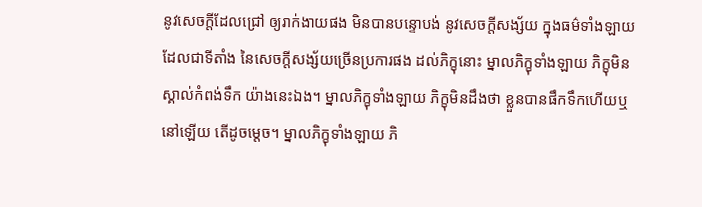នូវសេចក្តីដែលជ្រៅ ឲ្យរាក់ងាយផង មិនបានបន្ទោបង់ នូវសេចក្តីសង្ស័យ ក្នុងធម៌ទាំងឡាយ ដែលជាទីតាំង នៃសេចក្តីសង្ស័យច្រើនប្រការផង ដល់ភិក្ខុនោះ ម្នាលភិក្ខុទាំងឡាយ ភិក្ខុមិនស្គាល់កំពង់ទឹក យ៉ាងនេះឯង។ ម្នាលភិក្ខុទាំងឡាយ ភិក្ខុមិនដឹងថា ខ្លួនបានផឹកទឹកហើយឬនៅឡើយ តើដូចម្តេច។ ម្នាលភិក្ខុទាំងឡាយ ភិ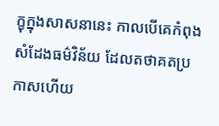ក្ខុក្នុងសាសនានេះ កាលបើគេកំពុងសំដែងធម៌វិន័យ ដែលតថាគតប្រកាសហើយ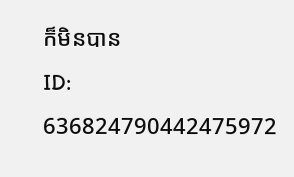ក៏មិនបាន
ID: 636824790442475972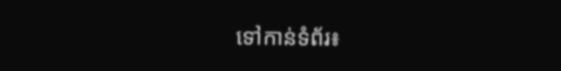ទៅកាន់ទំព័រ៖